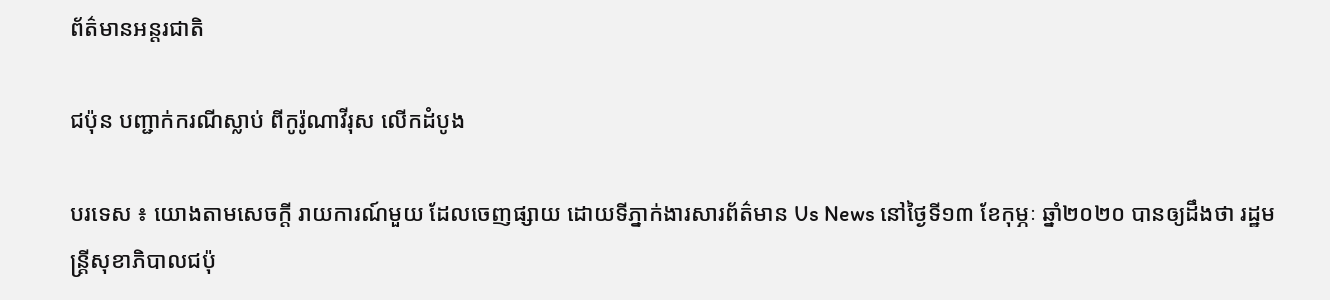ព័ត៌មានអន្តរជាតិ

ជប៉ុន បញ្ជាក់ករណីស្លាប់ ពីកូរ៉ូណាវីរុស លើកដំបូង

បរទេស ៖ យោងតាមសេចក្តី រាយការណ៍មួយ ដែលចេញផ្សាយ ដោយទីភ្នាក់ងារសារព័ត៌មាន Us News នៅថ្ងៃទី១៣ ខែកុម្ភៈ ឆ្នាំ២០២០ បានឲ្យដឹងថា រដ្ឋមន្ត្រីសុខាភិបាលជប៉ុ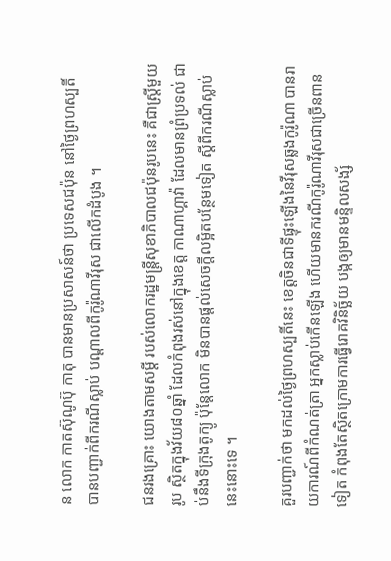ន លោក កាតស៊ុណូប៊ុ កាតុ បានមានប្រសាសន៍ថា ប្រទេសជប៉ុន នៅថ្ងៃព្រហស្បតិ៍ បានបញ្ជាក់ពីករណីស្លាប់ បណ្ដាលពីកូរ៉ូណាវីរុស ជាលើកដំបូង ។

ជនរងគ្រោះ យោងតាមសម្តី របស់លោករដ្ឋមន្ត្រីសុខាភិបាលជប៉ុនរូបនេះ គឺជាស្ត្រីមួយរូប ស្ថិតក្នុងវ័យ៨០ឆ្នាំ ដែលកំពុងរស់នៅក្នុងខេត្ត កាណាហ្គាវ៉ា ដែលមានព្រំប្រទល់ ជាប់នឹងទីក្រុងតូក្យូ ប៉ុន្តែលោក មិនបានផ្តល់សេចក្តីលម្អិតបន្ថែមទៀត ស្តីពីករណីស្លាប់នេះនោះទេ ។

គួរបញ្ជាក់ថា មកដល់ថ្ងៃព្រហស្បតិ៍នេះ ខេត្តចិនជាទីផ្ទុះឡើងនៃវីរុសឆ្លងកូរ៉ូណា បានរាយការណ៍ពីកំណត់ត្រា អ្នកស្លាប់កើនឡើង ហើយមានករណីកូរ៉ូណាវីរុសជាច្រើនពានទៀត កំពុងតែស្ថិតក្រោមការធ្វើរោគវិនិច្ឆ័យ បង្កឲ្យមានមន្ទិលសង្ស័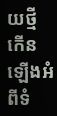យថ្មី កើនឡើងអំពីទំ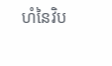ហំនៃវិប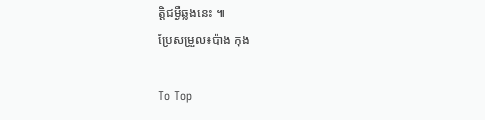ត្តិជម្ងឺឆ្លងនេះ ៕
ប្រែសម្រួល៖ប៉ាង កុង

To Top